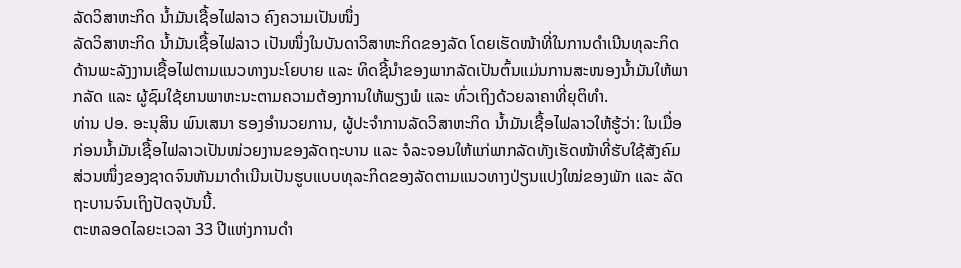ລັດວິສາຫະກິດ ນ້ຳມັນເຊື້ອໄຟລາວ ຄົງຄວາມເປັນໜຶ່ງ
ລັດວິສາຫະກິດ ນໍ້າມັນເຊື້ອໄຟລາວ ເປັນໜຶ່ງໃນບັນດາວິສາຫະກິດຂອງລັດ ໂດຍເຮັດໜ້າທີ່ໃນການດຳເນີນທຸລະກິດດ້ານພະລັງງານເຊື້ອໄຟຕາມແນວທາງນະໂຍບາຍ ແລະ ທິດຊີ້ນຳຂອງພາກລັດເປັນຕົ້ນແມ່ນການສະໜອງນ້ຳມັນໃຫ້ພາກລັດ ແລະ ຜູ້ຊົມໃຊ້ຍານພາຫະນະຕາມຄວາມຕ້ອງການໃຫ້ພຽງພໍ ແລະ ທົ່ວເຖິງດ້ວຍລາຄາທີ່ຍຸຕິທຳ.
ທ່ານ ປອ. ອະນຸສິນ ພົນເສນາ ຮອງອຳນວຍການ, ຜູ້ປະຈຳການລັດວິສາຫະກິດ ນ້ຳມັນເຊື້ອໄຟລາວໃຫ້ຮູ້ວ່າ: ໃນເມື່ອກ່ອນນ້ຳມັນເຊື້ອໄຟລາວເປັນໜ່ວຍງານຂອງລັດຖະບານ ແລະ ຈໍລະຈອນໃຫ້ແກ່ພາກລັດທັງເຮັດໜ້າທີ່ຮັບໃຊ້ສັງຄົມສ່ວນໜຶ່ງຂອງຊາດຈົນຫັນມາດຳເນີນເປັນຮູບແບບທຸລະກິດຂອງລັດຕາມແນວທາງປ່ຽນແປງໃໝ່ຂອງພັກ ແລະ ລັດຖະບານຈົນເຖິງປັດຈຸບັນນີ້.
ຕະຫລອດໄລຍະເວລາ 33 ປີແຫ່ງການດຳ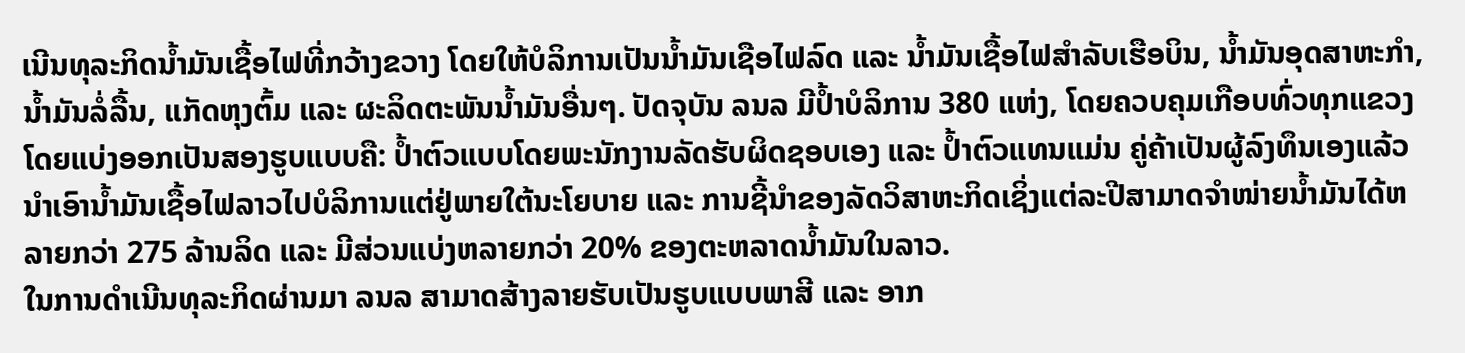ເນີນທຸລະກິດນ້ຳມັນເຊື້ອໄຟທີ່ກວ້າງຂວາງ ໂດຍໃຫ້ບໍລິການເປັນນ້ຳມັນເຊືອໄຟລົດ ແລະ ນ້ຳມັນເຊື້ອໄຟສຳລັບເຮືອບິນ, ນ້ຳມັນອຸດສາຫະກຳ, ນ້ຳມັນລໍ່ລື້ນ, ແກັດຫຸງຕົ້ມ ແລະ ຜະລິດຕະພັນນ້ຳມັນອື່ນໆ. ປັດຈຸບັນ ລນລ ມີປ້ຳບໍລິການ 380 ແຫ່ງ, ໂດຍຄວບຄຸມເກືອບທົ່ວທຸກແຂວງໂດຍແບ່ງອອກເປັນສອງຮູບແບບຄື: ປ້ຳຕົວແບບໂດຍພະນັກງານລັດຮັບຜິດຊອບເອງ ແລະ ປ້ຳຕົວແທນແມ່ນ ຄູ່ຄ້າເປັນຜູ້ລົງທຶນເອງແລ້ວນຳເອົານ້ຳມັນເຊື້ອໄຟລາວໄປບໍລິການແຕ່ຢູ່ພາຍໃຕ້ນະໂຍບາຍ ແລະ ການຊີ້ນຳຂອງລັດວິສາຫະກິດເຊິ່ງແຕ່ລະປີສາມາດຈຳໜ່າຍນ້ຳມັນໄດ້ຫລາຍກວ່າ 275 ລ້ານລິດ ແລະ ມີສ່ວນແບ່ງຫລາຍກວ່າ 20% ຂອງຕະຫລາດນໍ້າມັນໃນລາວ.
ໃນການດຳເນີນທຸລະກິດຜ່ານມາ ລນລ ສາມາດສ້າງລາຍຮັບເປັນຮູບແບບພາສີ ແລະ ອາກ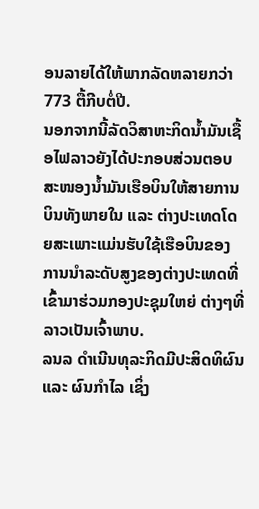ອນລາຍໄດ້ໃຫ້ພາກລັດຫລາຍກວ່າ 773 ຕື້ກີບຕໍ່ປີ.
ນອກຈາກນີ້ລັດວິສາຫະກິດນ້ຳມັນເຊື້ອໄຟລາວຍັງໄດ້ປະກອບສ່ວນຕອບສະໜອງນ້ຳມັນເຮືອບິນໃຫ້ສາຍການບິນທັງພາຍໃນ ແລະ ຕ່າງປະເທດໂດຍສະເພາະແມ່ນຮັບໃຊ້ເຮືອບິນຂອງການນຳລະດັບສູງຂອງຕ່າງປະເທດທີ່ເຂົ້າມາຮ່ວມກອງປະຊຸມໃຫຍ່ ຕ່າງໆທີ່ລາວເປັນເຈົ້າພາບ.
ລນລ ດຳເນີນທຸລະກິດມີປະສິດທິຜົນ ແລະ ຜົນກຳໄລ ເຊິ່ງ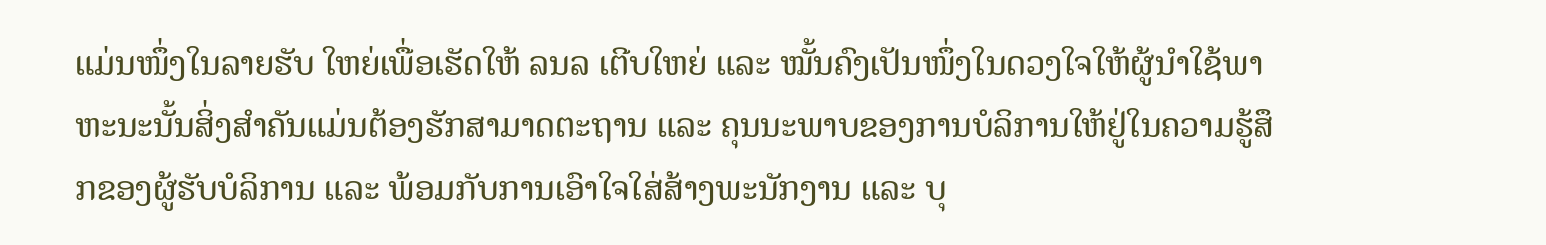ແມ່ນໜຶ່ງໃນລາຍຮັບ ໃຫຍ່ເພື່ອເຮັດໃຫ້ ລນລ ເຕີບໃຫຍ່ ແລະ ໝັ້ນຄົງເປັນໜຶ່ງໃນດວງໃຈໃຫ້ຜູ້ນຳໃຊ້ພາຫະນະນັ້ນສິ່ງສຳຄັນແມ່ນຕ້ອງຮັກສາມາດຕະຖານ ແລະ ຄຸນນະພາບຂອງການບໍລິການໃຫ້ຢູ່ໃນຄວາມຮູ້ສຶກຂອງຜູ້ຮັບບໍລິການ ແລະ ພ້ອມກັບການເອົາໃຈໃສ່ສ້າງພະນັກງານ ແລະ ບຸ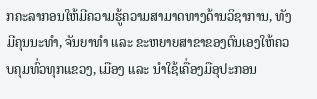ກຄະລາກອນໃຫ້ມີຄວາມຮູ້ຄວາມສາມາດທາງດ້ານວິຊາການ, ທັງມີຄຸນນະທຳ, ຈັນຍາທຳ ແລະ ຂະຫຍາຍສາຂາຂອງຕົນເອງໃຫ້ຄວບຄຸມທົ່ວທຸກແຂວງ, ເມືອງ ແລະ ນຳໃຊ້ເຄື່ອງມືອຸປະກອນ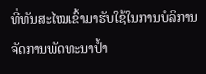ທີ່ທັນສະໄໝເຂົ້າມາຮັບໃຊ້ໃນການບໍລິການຈັດການພັດທະນາປ້ຳ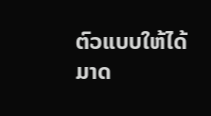ຕົວແບບໃຫ້ໄດ້ມາດ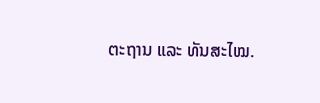ຕະຖານ ແລະ ທັນສະໄໝ.